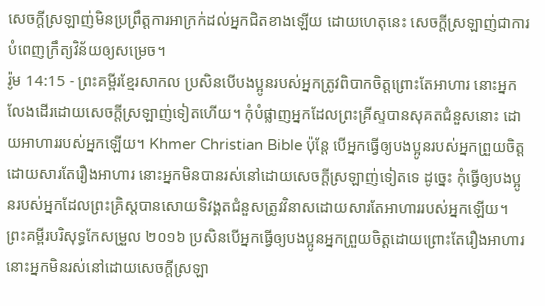សេចក្ដីស្រឡាញ់មិនប្រព្រឹត្តការអាក្រក់ដល់អ្នកជិតខាងឡើយ ដោយហេតុនេះ សេចក្ដីស្រឡាញ់ជាការបំពេញក្រឹត្យវិន័យឲ្យសម្រេច។
រ៉ូម 14:15 - ព្រះគម្ពីរខ្មែរសាកល ប្រសិនបើបងប្អូនរបស់អ្នកត្រូវពិបាកចិត្តព្រោះតែអាហារ នោះអ្នកលែងដើរដោយសេចក្ដីស្រឡាញ់ទៀតហើយ។ កុំបំផ្លាញអ្នកដែលព្រះគ្រីស្ទបានសុគតជំនួសនោះ ដោយអាហាររបស់អ្នកឡើយ។ Khmer Christian Bible ប៉ុន្ដែ បើអ្នកធ្វើឲ្យបងប្អូនរបស់អ្នកព្រួយចិត្ដដោយសារតែរឿងអាហារ នោះអ្នកមិនបានរស់នៅដោយសេចក្ដីស្រឡាញ់ទៀតទេ ដូច្នេះ កុំធ្វើឲ្យបងប្អូនរបស់អ្នកដែលព្រះគ្រិស្ដបានសោយទិវង្គតជំនួសត្រូវវិនាសដោយសារតែអាហាររបស់អ្នកឡើយ។ ព្រះគម្ពីរបរិសុទ្ធកែសម្រួល ២០១៦ ប្រសិនបើអ្នកធ្វើឲ្យបងប្អូនអ្នកព្រួយចិត្តដោយព្រោះតែរឿងអាហារ នោះអ្នកមិនរស់នៅដោយសេចក្ដីស្រឡា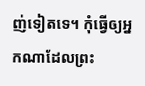ញ់ទៀតទេ។ កុំធ្វើឲ្យអ្នកណាដែលព្រះ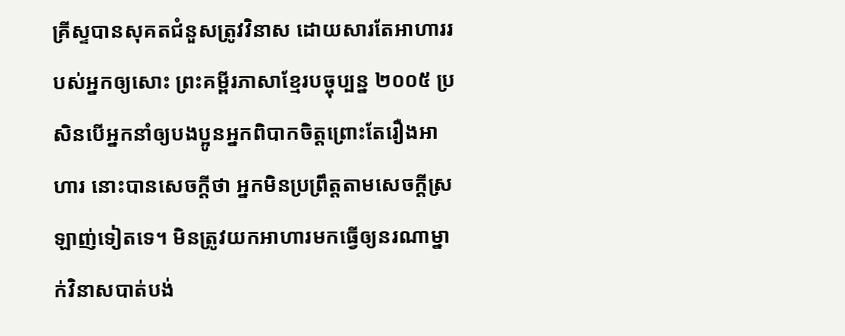គ្រីស្ទបានសុគតជំនួសត្រូវវិនាស ដោយសារតែអាហាររបស់អ្នកឲ្យសោះ ព្រះគម្ពីរភាសាខ្មែរបច្ចុប្បន្ន ២០០៥ ប្រសិនបើអ្នកនាំឲ្យបងប្អូនអ្នកពិបាកចិត្តព្រោះតែរឿងអាហារ នោះបានសេចក្ដីថា អ្នកមិនប្រព្រឹត្តតាមសេចក្ដីស្រឡាញ់ទៀតទេ។ មិនត្រូវយកអាហារមកធ្វើឲ្យនរណាម្នាក់វិនាសបាត់បង់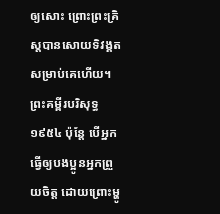ឲ្យសោះ ព្រោះព្រះគ្រិស្តបានសោយទិវង្គតសម្រាប់គេហើយ។ ព្រះគម្ពីរបរិសុទ្ធ ១៩៥៤ ប៉ុន្តែ បើអ្នកធ្វើឲ្យបងប្អូនអ្នកព្រួយចិត្ត ដោយព្រោះម្ហូ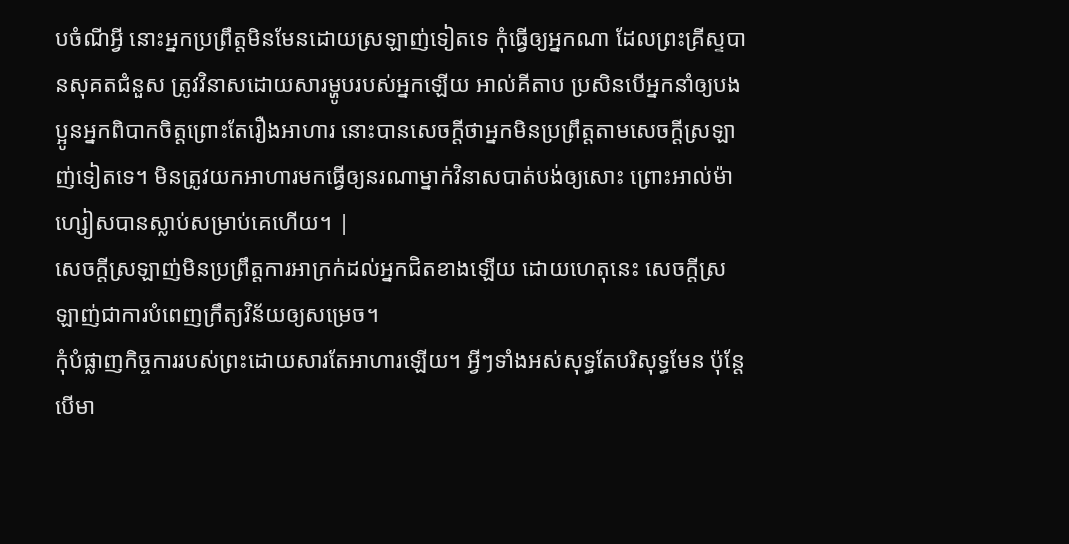បចំណីអ្វី នោះអ្នកប្រព្រឹត្តមិនមែនដោយស្រឡាញ់ទៀតទេ កុំធ្វើឲ្យអ្នកណា ដែលព្រះគ្រីស្ទបានសុគតជំនួស ត្រូវវិនាសដោយសារម្ហូបរបស់អ្នកឡើយ អាល់គីតាប ប្រសិនបើអ្នកនាំឲ្យបងប្អូនអ្នកពិបាកចិត្ដព្រោះតែរឿងអាហារ នោះបានសេចក្ដីថាអ្នកមិនប្រព្រឹត្ដតាមសេចក្ដីស្រឡាញ់ទៀតទេ។ មិនត្រូវយកអាហារមកធ្វើឲ្យនរណាម្នាក់វិនាសបាត់បង់ឲ្យសោះ ព្រោះអាល់ម៉ាហ្សៀសបានស្លាប់សម្រាប់គេហើយ។ |
សេចក្ដីស្រឡាញ់មិនប្រព្រឹត្តការអាក្រក់ដល់អ្នកជិតខាងឡើយ ដោយហេតុនេះ សេចក្ដីស្រឡាញ់ជាការបំពេញក្រឹត្យវិន័យឲ្យសម្រេច។
កុំបំផ្លាញកិច្ចការរបស់ព្រះដោយសារតែអាហារឡើយ។ អ្វីៗទាំងអស់សុទ្ធតែបរិសុទ្ធមែន ប៉ុន្តែបើមា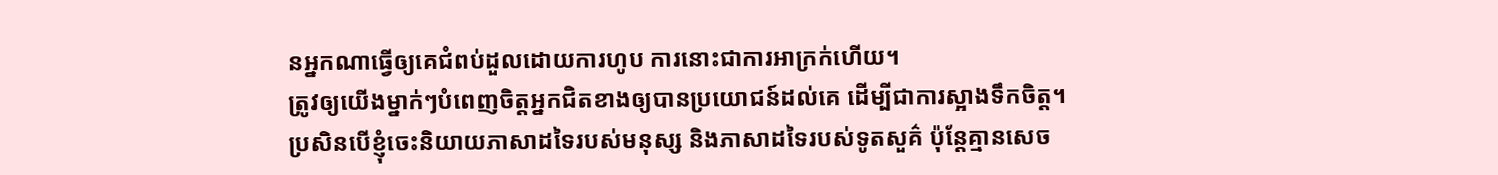នអ្នកណាធ្វើឲ្យគេជំពប់ដួលដោយការហូប ការនោះជាការអាក្រក់ហើយ។
ត្រូវឲ្យយើងម្នាក់ៗបំពេញចិត្តអ្នកជិតខាងឲ្យបានប្រយោជន៍ដល់គេ ដើម្បីជាការស្អាងទឹកចិត្ត។
ប្រសិនបើខ្ញុំចេះនិយាយភាសាដទៃរបស់មនុស្ស និងភាសាដទៃរបស់ទូតសួគ៌ ប៉ុន្តែគ្មានសេច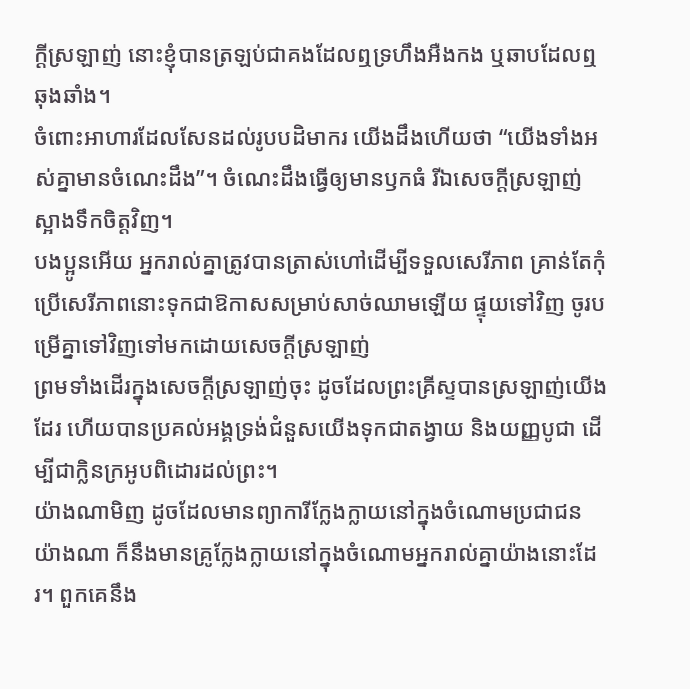ក្ដីស្រឡាញ់ នោះខ្ញុំបានត្រឡប់ជាគងដែលឮទ្រហឹងអឺងកង ឬឆាបដែលឮឆុងឆាំង។
ចំពោះអាហារដែលសែនដល់រូបបដិមាករ យើងដឹងហើយថា “យើងទាំងអស់គ្នាមានចំណេះដឹង”។ ចំណេះដឹងធ្វើឲ្យមានឫកធំ រីឯសេចក្ដីស្រឡាញ់ស្អាងទឹកចិត្តវិញ។
បងប្អូនអើយ អ្នករាល់គ្នាត្រូវបានត្រាស់ហៅដើម្បីទទួលសេរីភាព គ្រាន់តែកុំប្រើសេរីភាពនោះទុកជាឱកាសសម្រាប់សាច់ឈាមឡើយ ផ្ទុយទៅវិញ ចូរបម្រើគ្នាទៅវិញទៅមកដោយសេចក្ដីស្រឡាញ់
ព្រមទាំងដើរក្នុងសេចក្ដីស្រឡាញ់ចុះ ដូចដែលព្រះគ្រីស្ទបានស្រឡាញ់យើងដែរ ហើយបានប្រគល់អង្គទ្រង់ជំនួសយើងទុកជាតង្វាយ និងយញ្ញបូជា ដើម្បីជាក្លិនក្រអូបពិដោរដល់ព្រះ។
យ៉ាងណាមិញ ដូចដែលមានព្យាការីក្លែងក្លាយនៅក្នុងចំណោមប្រជាជនយ៉ាងណា ក៏នឹងមានគ្រូក្លែងក្លាយនៅក្នុងចំណោមអ្នករាល់គ្នាយ៉ាងនោះដែរ។ ពួកគេនឹង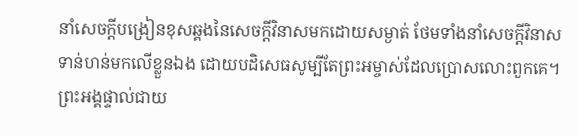នាំសេចក្ដីបង្រៀនខុសឆ្គងនៃសេចក្ដីវិនាសមកដោយសម្ងាត់ ថែមទាំងនាំសេចក្ដីវិនាសទាន់ហន់មកលើខ្លួនឯង ដោយបដិសេធសូម្បីតែព្រះអម្ចាស់ដែលប្រោសលោះពួកគេ។
ព្រះអង្គផ្ទាល់ជាយ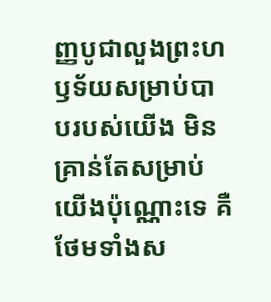ញ្ញបូជាលួងព្រះហឫទ័យសម្រាប់បាបរបស់យើង មិនគ្រាន់តែសម្រាប់យើងប៉ុណ្ណោះទេ គឺថែមទាំងស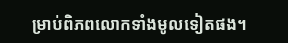ម្រាប់ពិភពលោកទាំងមូលទៀតផង។